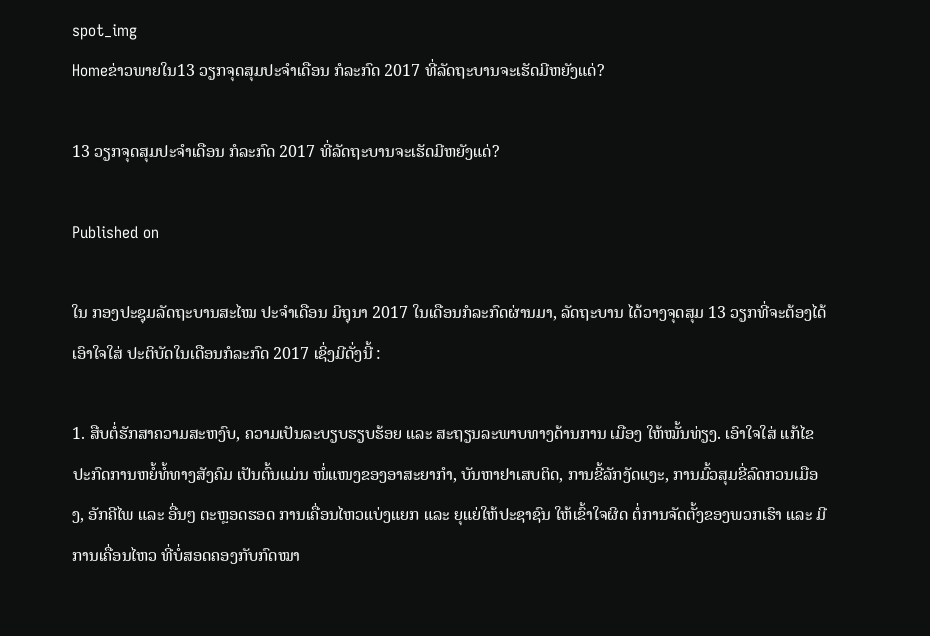spot_img
Homeຂ່າວພາຍໃນ13 ວຽກຈຸດສຸມປະຈຳເດືອນ ກໍລະກົດ 2017 ທີ່ລັດຖະບານຈະເຮັດມີຫຍັງແດ່?

13 ວຽກຈຸດສຸມປະຈຳເດືອນ ກໍລະກົດ 2017 ທີ່ລັດຖະບານຈະເຮັດມີຫຍັງແດ່?

Published on

ໃນ ກອງປະຊຸມລັດຖະບານສະໄໝ ປະຈໍາເດືອນ ມິຖຸນາ 2017 ໃນເດືອນກໍລະກົດຜ່ານມາ, ລັດຖະບານ ໄດ້ວາງຈຸດສຸມ 13 ວຽກທີ່ຈະຕ້ອງໄດ້ເອົາໃຈໃສ່ ປະຕິບັດໃນເດືອນກໍລະກົດ 2017 ເຊິ່ງມີດັ່ງນີ້ :

1. ສືບຕໍ່ຮັກສາຄວາມສະຫງົບ, ຄວາມເປັນລະບຽບຮຽບຮ້ອຍ ແລະ ສະຖຽນລະພາບທາງດ້ານການ ເມືອງ ໃຫ້ໝັ້ນທ່ຽງ. ເອົາໃຈໃສ່ ແກ້ໄຂປະກົດການຫຍໍ້ທໍ້ທາງສັງຄົມ ເປັນຕົ້ນແມ່ນ ໜໍ່ແໜງຂອງອາສະຍາກຳ, ບັນຫາຢາເສບຕິດ, ການຂີ້ລັກງັດແງະ, ການມົ້ວສຸມຂີ່ລົດກວນເມືອງ, ອັກຄີໄພ ແລະ ອື່ນໆ ຕະຫຼອດຮອດ ການເຄື່ອນໄຫວແບ່ງແຍກ ແລະ ຍຸແຍ່ໃຫ້ປະຊາຊົນ ໃຫ້ເຂົ້າໃຈຜິດ ຕໍ່ການຈັດຕັ້ງຂອງພວກເຮົາ ແລະ ມີການເຄື່ອນໄຫວ ທີ່ບໍ່ສອດຄອງກັບກົດໝາ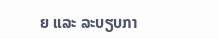ຍ ແລະ ລະບຽບກາ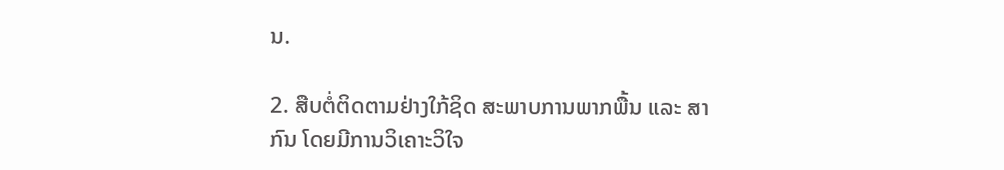ນ.

2. ສືບຕໍ່ຕິດຕາມຢ່າງໃກ້ຊິດ ສະພາບການພາກພື້ນ ແລະ ສາກົນ ໂດຍມີການວິເຄາະວິໃຈ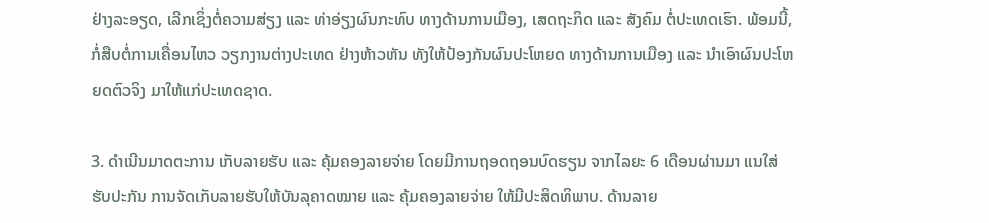ຢ່າງລະອຽດ, ເລີກເຊິ່ງຕໍ່ຄວາມສ່ຽງ ແລະ ທ່າອ່ຽງຜົນກະທົບ ທາງດ້ານການເມືອງ, ເສດຖະກິດ ແລະ ສັງຄົມ ຕໍ່ປະເທດເຮົາ. ພ້ອມນີ້, ກໍ່ສືບຕໍ່ການເຄື່ອນໄຫວ ວຽກງານຕ່າງປະເທດ ຢ່າງຫ້າວຫັນ ທັງໃຫ້ປ້ອງກັນຜົນປະໂຫຍດ ທາງດ້ານການເມືອງ ແລະ ນຳເອົາຜົນປະໂຫຍດຕົວຈິງ ມາໃຫ້ແກ່ປະເທດຊາດ.

3. ດຳເນີນມາດຕະການ ເກັບລາຍຮັບ ແລະ ຄຸ້ມຄອງລາຍຈ່າຍ ໂດຍມີການຖອດຖອນບົດຮຽນ ຈາກໄລຍະ 6 ເດືອນຜ່ານມາ ແນໃສ່ຮັບປະກັນ ການຈັດເກັບລາຍຮັບໃຫ້ບັນລຸຄາດໝາຍ ແລະ ຄຸ້ມຄອງລາຍຈ່າຍ ໃຫ້ມີປະສິດທິພາບ. ດ້ານລາຍ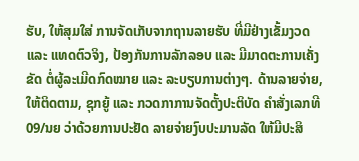ຮັບ, ໃຫ້ສຸມໃສ່ ການຈັດເກັບຈາກຖານລາຍຮັບ ທີ່ມີຢ່າງເຂັ້ມງວດ ແລະ ແທດຕົວຈິງ, ປ້ອງກັນການລັກລອບ ແລະ ມີມາດຕະການເຄັ່ງຂັດ ຕໍ່ຜູ້ລະເມີດກົດໝາຍ ແລະ ລະບຽບການຕ່າງໆ. ດ້ານລາຍຈ່າຍ, ໃຫ້ຕິດຕາມ, ຊຸກຍູ້ ແລະ ກວດກາການຈັດຕັ້ງປະຕິບັດ ຄຳສັ່ງເລກທີ 09/ນຍ ວ່າດ້ວຍການປະຢັດ ລາຍຈ່າຍງົບປະມານລັດ ໃຫ້ມີປະສິ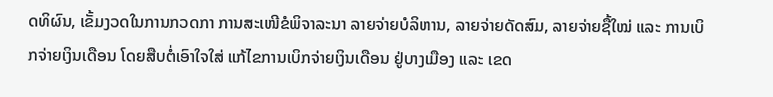ດທິຜົນ, ເຂັ້ມງວດໃນການກວດກາ ການສະເໜີຂໍພິຈາລະນາ ລາຍຈ່າຍບໍລິຫານ, ລາຍຈ່າຍດັດສົມ, ລາຍຈ່າຍຊື້ໃໝ່ ແລະ ການເບິກຈ່າຍເງິນເດືອນ ໂດຍສືບຕໍ່ເອົາໃຈໃສ່ ແກ້ໄຂການເບິກຈ່າຍເງິນເດືອນ ຢູ່ບາງເມືອງ ແລະ ເຂດ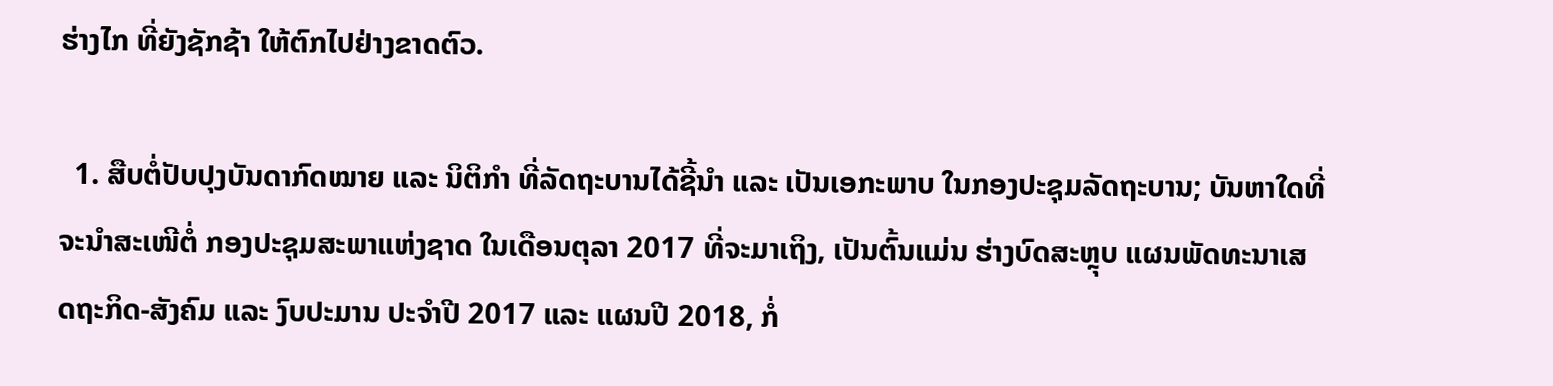ຮ່າງໄກ ທີ່ຍັງຊັກຊ້າ ໃຫ້ຕົກໄປຢ່າງຂາດຕົວ.

  1. ສືບຕໍ່ປັບປຸງບັນດາກົດໝາຍ ແລະ ນິຕິກໍາ ທີ່ລັດຖະບານໄດ້ຊີ້ນໍາ ແລະ ເປັນເອກະພາບ ໃນກອງປະຊຸມລັດຖະບານ; ບັນຫາໃດທີ່ຈະນໍາສະເໜີຕໍ່ ກອງປະຊຸມສະພາແຫ່ງຊາດ ໃນເດືອນຕຸລາ 2017 ທີ່ຈະມາເຖິງ, ເປັນຕົ້ນແມ່ນ ຮ່າງບົດສະຫຼຸບ ແຜນພັດທະນາເສດຖະກິດ-ສັງຄົມ ແລະ ງົບປະມານ ປະຈຳປີ 2017 ແລະ ແຜນປີ 2018, ກໍ່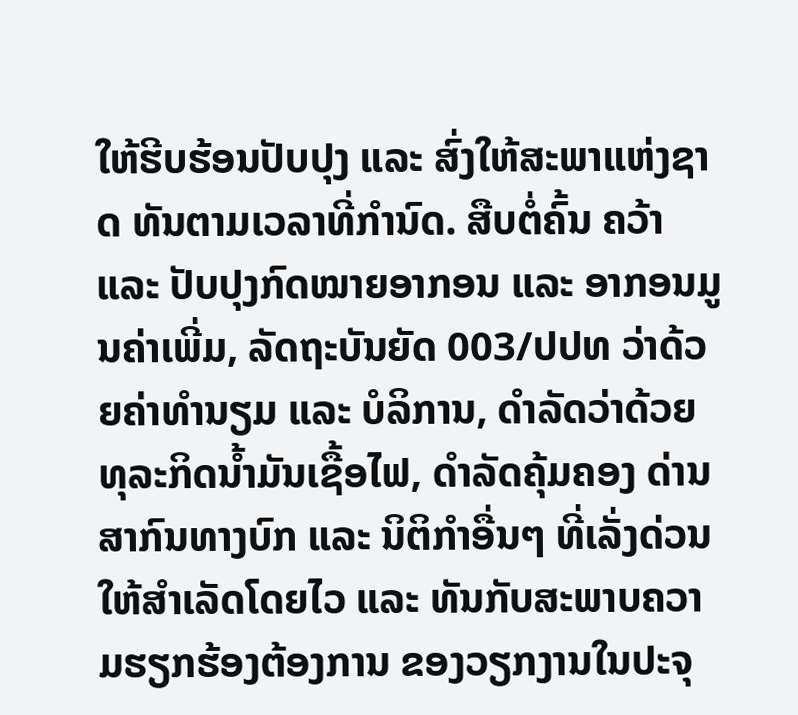ໃຫ້ຮີບຮ້ອນປັບປຸງ ແລະ ສົ່ງໃຫ້ສະພາແຫ່ງຊາດ ທັນຕາມເວລາທີ່ກໍານົດ. ສືບຕໍ່ຄົ້ນ ຄວ້າ ແລະ ປັບປຸງກົດໝາຍອາກອນ ແລະ ອາກອນມູນຄ່າເພີ່ມ, ລັດຖະບັນຍັດ 003/ປປທ ວ່າດ້ວຍຄ່າທຳນຽມ ແລະ ບໍລິການ, ດໍາລັດວ່າດ້ວຍທຸລະກິດນ້ຳມັນເຊື້ອໄຟ, ດໍາລັດຄຸ້ມຄອງ ດ່ານສາກົນທາງບົກ ແລະ ນິຕິກໍາອື່ນໆ ທີ່ເລັ່ງດ່ວນໃຫ້ສໍາເລັດໂດຍໄວ ແລະ ທັນກັບສະພາບຄວາມຮຽກຮ້ອງຕ້ອງການ ຂອງວຽກງານໃນປະຈຸ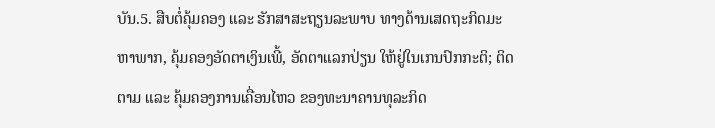ບັນ.5. ສືບຕໍ່ຄຸ້ມຄອງ ແລະ ຮັກສາສະຖຽນລະພາບ ທາງດ້ານເສດຖະກິດມະຫາພາກ, ຄຸ້ມຄອງອັດຕາເງິນເພີ້, ອັດຕາແລກປ່ຽນ ໃຫ້ຢູ່ໃນເກນປົກກະຕິ; ຕິດຕາມ ແລະ ຄຸ້ມຄອງການເຄື່ອນໄຫວ ຂອງທະນາຄານທຸລະກິດ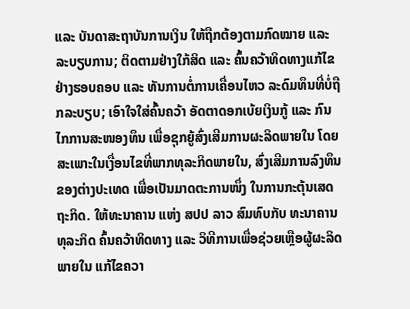ແລະ ບັນດາສະຖາບັນການເງິນ ໃຫ້ຖືກຕ້ອງຕາມກົດໝາຍ ແລະ ລະບຽບການ; ຕິດຕາມຢ່າງໃກ້ສິດ ແລະ ຄົ້ນຄວ້າທິດທາງແກ້ໄຂ ຢ່າງຮອບຄອບ ແລະ ທັນການຕໍ່ການເຄື່ອນໄຫວ ລະດົມທຶນທີ່ບໍ່ຖືກລະບຽບ; ເອົາໃຈໃສ່ຄົ້ນຄວ້າ ອັດຕາດອກເບ້ຍເງິນກູ້ ແລະ ກົນໄກການສະໜອງທຶນ ເພື່ອຊຸກຍູ້ສົ່ງເສີມການຜະລິດພາຍໃນ ໂດຍສະເພາະໃນເງື່ອນໄຂທີ່ພາກທຸລະກິດພາຍໃນ, ສົ່ງເສີມການລົງທຶນຂອງຕ່າງປະເທດ ເພື່ອເປັນມາດຕະການໜຶ່ງ ໃນການກະຕຸ້ນເສດຖະກິດ. ໃຫ້ທະນາຄານ ແຫ່ງ ສປປ ລາວ ສົມທົບກັບ ທະນາຄານທຸລະກິດ ຄົ້ນຄວ້າທິດທາງ ແລະ ວິທີການເພື່ອຊ່ວຍເຫຼືອຜູ້ຜະລິດພາຍໃນ ແກ້ໄຂຄວາ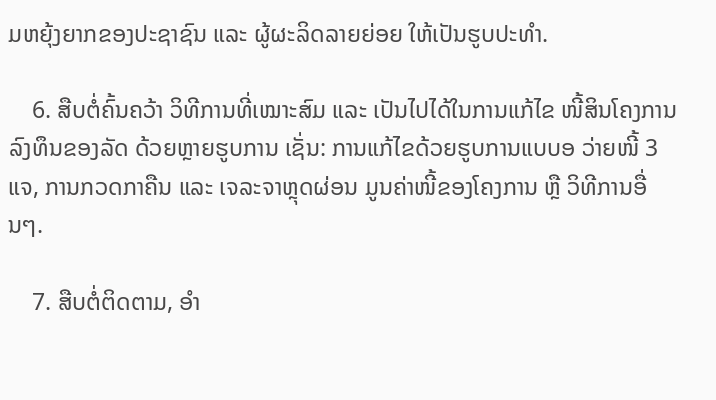ມຫຍຸ້ງຍາກຂອງປະຊາຊົນ ແລະ ຜູ້ຜະລິດລາຍຍ່ອຍ ໃຫ້ເປັນຮູບປະທໍາ.

    6. ສືບຕໍ່ຄົ້ນຄວ້າ ວິທີການທີ່ເໝາະສົມ ແລະ ເປັນໄປໄດ້ໃນການແກ້ໄຂ ໜີ້ສິນໂຄງການລົງທຶນຂອງລັດ ດ້ວຍຫຼາຍຮູບການ ເຊັ່ນ: ການແກ້ໄຂດ້ວຍຮູບການແບບອ ວ່າຍໜີ້ 3 ແຈ, ການກວດກາຄືນ ແລະ ເຈລະຈາຫຼຸດຜ່ອນ ມູນຄ່າໜີ້ຂອງໂຄງການ ຫຼື ວິທີການອື່ນໆ.

    7. ສືບຕໍ່ຕິດຕາມ, ອຳ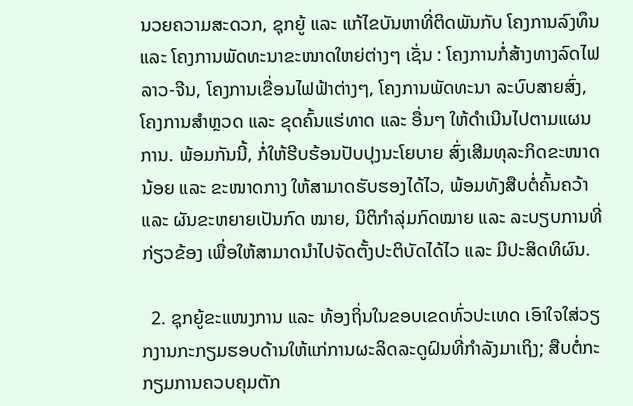ນວຍຄວາມສະດວກ, ຊຸກຍູ້ ແລະ ແກ້ໄຂບັນຫາທີ່ຕິດພັນກັບ ໂຄງການລົງທຶນ ແລະ ໂຄງການພັດທະນາຂະໜາດໃຫຍ່ຕ່າງໆ ເຊັ່ນ : ໂຄງການກໍ່ສ້າງທາງລົດໄຟ ລາວ-ຈີນ, ໂຄງການເຂື່ອນໄຟຟ້າຕ່າງໆ, ໂຄງການພັດທະນາ ລະບົບສາຍສົ່ງ, ໂຄງການສຳຫຼວດ ແລະ ຂຸດຄົ້ນແຮ່ທາດ ແລະ ອື່ນໆ ໃຫ້ດຳເນີນໄປຕາມແຜນການ. ພ້ອມກັນນີ້, ກໍ່ໃຫ້ຮີບຮ້ອນປັບປຸງນະໂຍບາຍ ສົ່ງເສີມທຸລະກິດຂະໜາດນ້ອຍ ແລະ ຂະໜາດກາງ ໃຫ້ສາມາດຮັບຮອງໄດ້ໄວ, ພ້ອມທັງສືບຕໍ່ຄົ້ນຄວ້າ ແລະ ຜັນຂະຫຍາຍເປັນກົດ ໝາຍ, ນິຕິກຳລຸ່ມກົດໝາຍ ແລະ ລະບຽບການທີ່ກ່ຽວຂ້ອງ ເພື່ອໃຫ້ສາມາດນຳໄປຈັດຕັ້ງປະຕິບັດໄດ້ໄວ ແລະ ມີປະສິດທິຜົນ.

  2. ຊຸກຍູ້ຂະແໜງການ ແລະ ທ້ອງຖິ່ນໃນຂອບເຂດທົ່ວປະເທດ ເອົາໃຈໃສ່ວຽກງານກະກຽມຮອບດ້ານໃຫ້ແກ່ການຜະລິດລະດູຝົນທີ່ກຳລັງມາເຖິງ; ສືບຕໍ່ກະກຽມການຄວບຄຸມຕັກ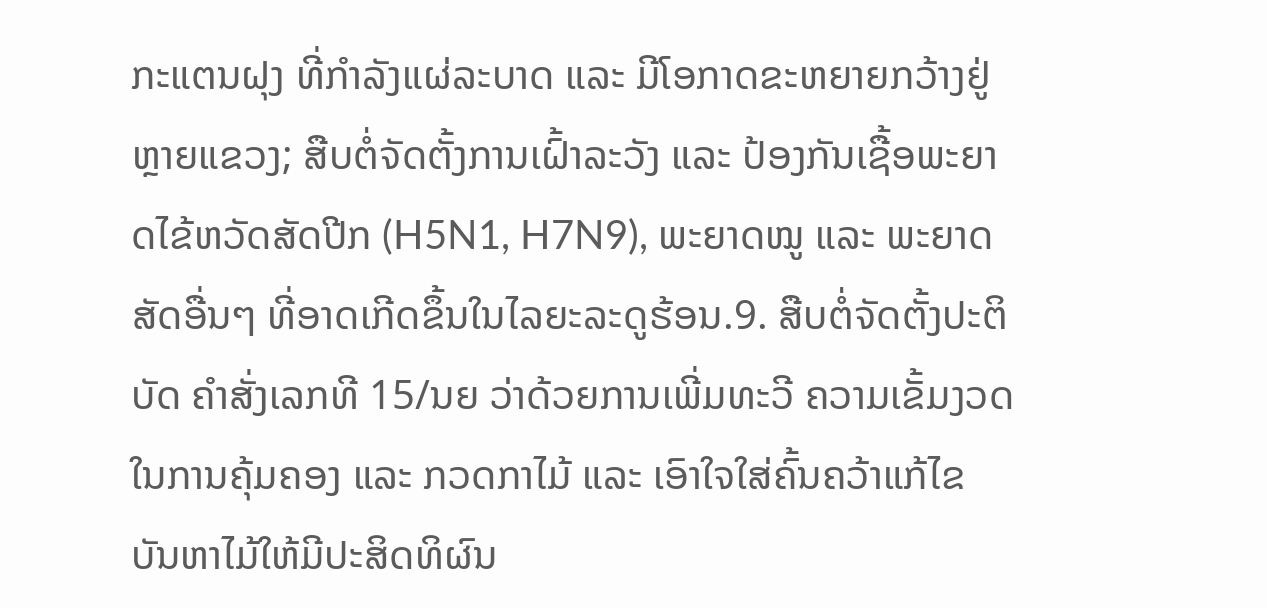ກະແຕນຝຸງ ທີ່ກໍາລັງແຜ່ລະບາດ ແລະ ມີໂອກາດຂະຫຍາຍກວ້າງຢູ່ຫຼາຍແຂວງ; ສືບຕໍ່ຈັດຕັ້ງການເຝົ້າລະວັງ ແລະ ປ້ອງກັນເຊື້ອພະຍາດໄຂ້ຫວັດສັດປີກ (H5N1, H7N9), ພະຍາດໝູ ແລະ ພະຍາດສັດອື່ນໆ ທີ່ອາດເກີດຂຶ້ນໃນໄລຍະລະດູຮ້ອນ.9. ສືບຕໍ່ຈັດຕັ້ງປະຕິບັດ ຄຳສັ່ງເລກທີ 15/ນຍ ວ່າດ້ວຍການເພີ່ມທະວີ ຄວາມເຂັ້ມງວດ ໃນການຄຸ້ມຄອງ ແລະ ກວດກາໄມ້ ແລະ ເອົາໃຈໃສ່ຄົ້ນຄວ້າແກ້ໄຂ ບັນຫາໄມ້ໃຫ້ມີປະສິດທິຜົນ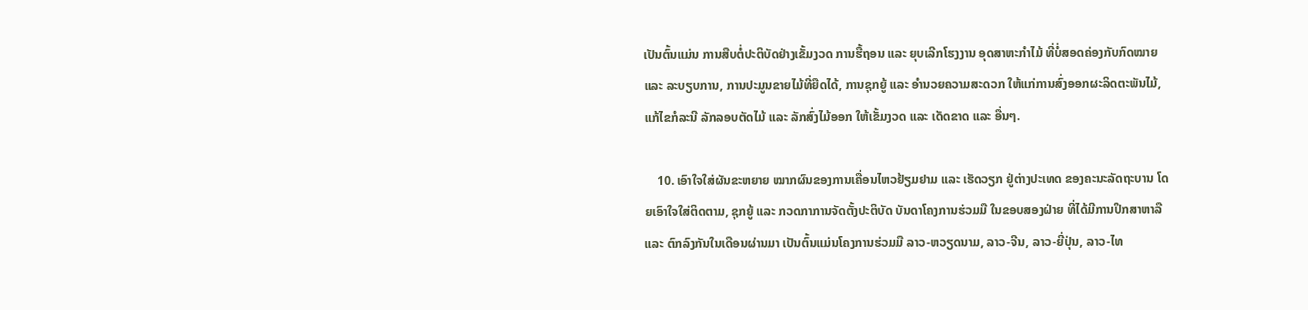ເປັນຕົ້ນແມ່ນ ການສືບຕໍ່ປະຕິບັດຢ່າງເຂັ້ມງວດ ການຮື້ຖອນ ແລະ ຍຸບເລີກໂຮງງານ ອຸດສາຫະກຳໄມ້ ທີ່ບໍ່ສອດຄ່ອງກັບກົດໝາຍ ແລະ ລະບຽບການ, ການປະມູນຂາຍໄມ້ທີ່ຍືດໄດ້, ການຊຸກຍູ້ ແລະ ອຳນວຍຄວາມສະດວກ ໃຫ້ແກ່ການສົ່ງອອກຜະລິດຕະພັນໄມ້, ແກ້ໄຂກໍລະນີ ລັກລອບຕັດໄມ້ ແລະ ລັກສົ່ງໄມ້ອອກ ໃຫ້ເຂັ້ມງວດ ແລະ ເດັດຂາດ ແລະ ອື່ນໆ.

    10. ເອົາໃຈໃສ່ຜັນຂະຫຍາຍ ໝາກຜົນຂອງການເຄື່ອນໄຫວຢ້ຽມຢາມ ແລະ ເຮັດວຽກ ຢູ່ຕ່າງປະເທດ ຂອງຄະນະລັດຖະບານ ໂດຍເອົາໃຈໃສ່ຕິດຕາມ, ຊຸກຍູ້ ແລະ ກວດກາການຈັດຕັ້ງປະຕິບັດ ບັນດາໂຄງການຮ່ວມມື ໃນຂອບສອງຝ່າຍ ທີ່ໄດ້ມີການປຶກສາຫາລື ແລະ ຕົກລົງກັນໃນເດືອນຜ່ານມາ ເປັນຕົ້ນແມ່ນໂຄງການຮ່ວມມື ລາວ-ຫວຽດນາມ, ລາວ-ຈີນ, ລາວ-ຍີ່ປຸ່ນ, ລາວ-ໄທ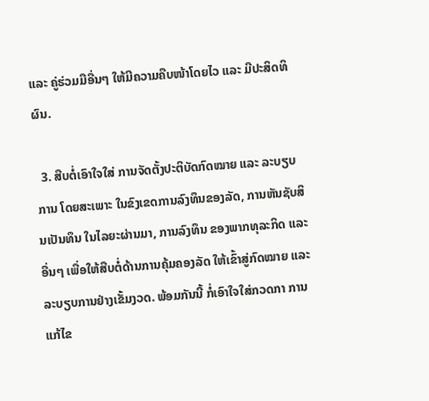ແລະ ຄູ່ຮ່ວມມືອື່ນໆ ໃຫ້ມີຄວາມຄືບໜ້າໂດຍໄວ ແລະ ມີປະສິດທິຜົນ.

  3. ສືບຕໍ່ເອົາໃຈໃສ່ ການຈັດຕັ້ງປະຕິບັດກົດໝາຍ ແລະ ລະບຽບການ ໂດຍສະເພາະ ໃນຂົງເຂດການລົງທຶນຂອງລັດ, ການຫັນຊັບສິນເປັນທຶນ ໃນໄລຍະຜ່ານມາ, ການລົງທຶນ ຂອງພາກທຸລະກິດ ແລະ ອື່ນໆ ເພື່ອໃຫ້ສືບຕໍ່ດ້ານການຄຸ້ມຄອງລັດ ໃຫ້ເຂົ້າສູ່ກົດໝາຍ ແລະ ລະບຽບການຢ່າງເຂັ້ມງວດ. ພ້ອມກັນນີ້ ກໍ່ເອົາໃຈໃສ່ກວດກາ ການແກ້ໄຂ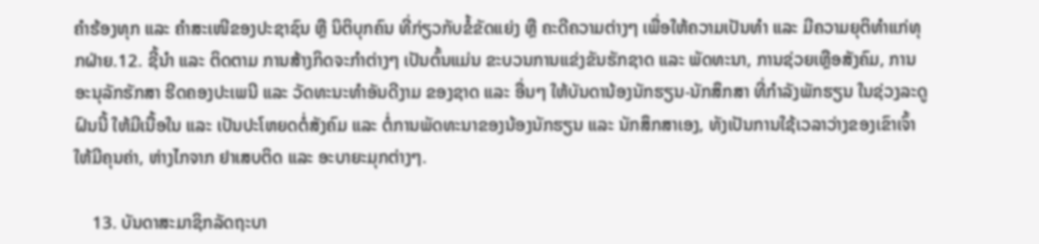ຄຳຮ້ອງທຸກ ແລະ ຄຳສະເໜີຂອງປະຊາຊົນ ຫຼື ນິຕິບຸກຄົນ ທີ່ກ່ຽວກັບຂໍ້ຂັດແຍ່ງ ຫຼື ຄະດີຄວາມຕ່າງໆ ເພື່ອໃຫ້ຄວາມເປັນທຳ ແລະ ມີຄວາມຍຸຕິທໍາແກ່ທຸກຝ່າຍ.12. ຊີ້ນຳ ແລະ ຕິດຕາມ ການສ້າງກິດຈະກຳຕ່າງໆ ເປັນຕົ້ນແມ່ນ ຂະບວນການແຂ່ງຂັນຮັກຊາດ ແລະ ພັດທະນາ, ການຊ່ວຍເຫຼືອສັງຄົມ, ການອະນຸລັກຮັກສາ ຮີດຄອງປະເພນີ ແລະ ວັດທະນະທຳອັນດີງາມ ຂອງຊາດ ແລະ ອື່ນໆ ໃຫ້ບັນດານ້ອງນັກຮຽນ-ນັກສຶກສາ ທີ່ກຳລັງພັກຮຽນ ໃນຊ່ວງລະດູຝົນນີ້ ໃຫ້ມີເນື້ອໃນ ແລະ ເປັນປະໂຫຍດຕໍ່ສັງຄົມ ແລະ ຕໍ່ການພັດທະນາຂອງນ້ອງນັກຮຽນ ແລະ ນັກສຶກສາເອງ, ທັງເປັນການໃຊ້ເວລາວ່າງຂອງເຂົາເຈົ້າ ໃຫ້ມີຄຸນຄ່າ, ຫ່າງໄກຈາກ ຢາເສບຕິດ ແລະ ອະບາຍະມຸກຕ່າງໆ.

    13. ບັນດາສະມາຊິກລັດຖະບາ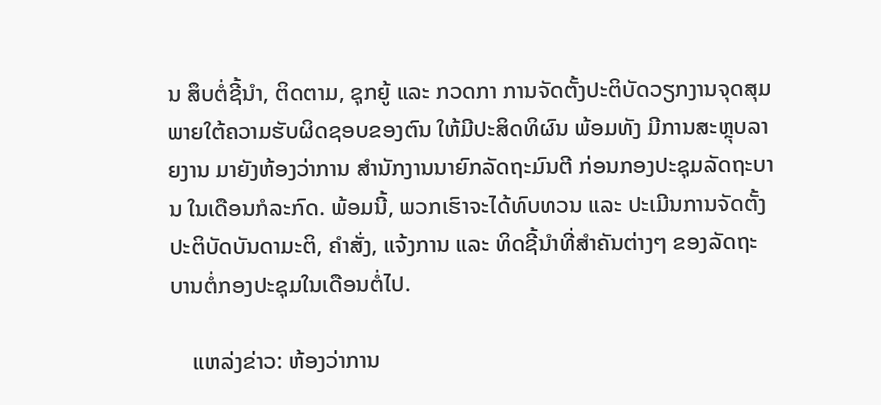ນ ສຶບຕໍ່ຊີ້ນຳ, ຕິດຕາມ, ຊຸກຍູ້ ແລະ ກວດກາ ການຈັດຕັ້ງປະຕິບັດວຽກງານຈຸດສຸມ ພາຍໃຕ້ຄວາມຮັບຜິດຊອບຂອງຕົນ ໃຫ້ມີປະສິດທິຜົນ ພ້ອມທັງ ມີການສະຫຼຸບລາຍງານ ມາຍັງຫ້ອງວ່າການ ສຳນັກງານນາຍົກລັດຖະມົນຕີ ກ່ອນກອງປະຊຸມລັດຖະບານ ໃນເດືອນກໍລະກົດ. ພ້ອມນີ້, ພວກເຮົາຈະໄດ້ທົບທວນ ແລະ ປະເມີນການຈັດຕັ້ງປະຕິບັດບັນດາມະຕິ, ຄຳສັ່ງ, ແຈ້ງການ ແລະ ທິດຊີ້ນຳທີ່ສຳຄັນຕ່າງໆ ຂອງລັດຖະບານຕໍ່ກອງປະຊຸມໃນເດືອນຕໍ່ໄປ.

    ແຫລ່ງຂ່າວ: ຫ້ອງວ່າການ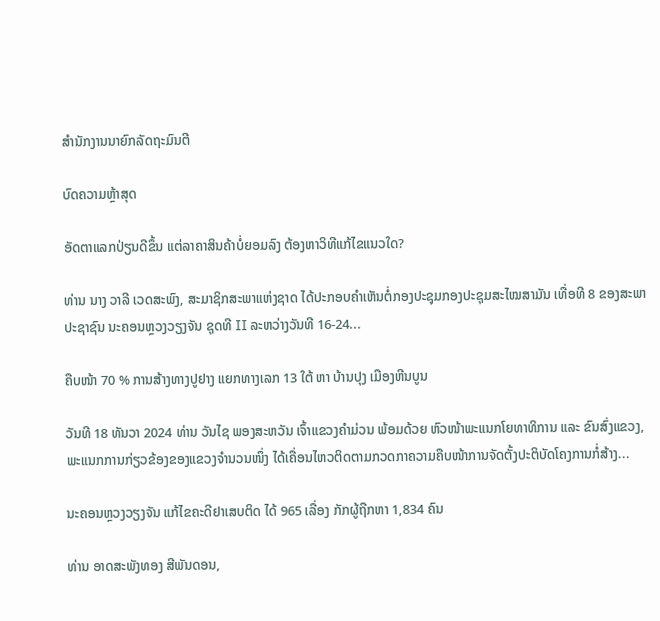ສຳນັກງານນາຍົກລັດຖະມົນຕີ

ບົດຄວາມຫຼ້າສຸດ

ອັດຕາແລກປ່ຽນດີຂຶ້ນ ແຕ່ລາຄາສິນຄ້າບໍ່ຍອມລົງ ຕ້ອງຫາວິທີແກ້ໄຂແນວໃດ?

ທ່ານ ນາງ ວາລີ ເວດສະພົງ, ສະມາຊິກສະພາແຫ່ງຊາດ ໄດ້ປະກອບຄໍາເຫັນຕໍ່ກອງປະຊຸມກອງປະຊຸມສະໄໝສາມັນ ເທື່ອທີ 8 ຂອງສະພາປະຊາຊົນ ນະຄອນຫຼວງວຽງຈັນ ຊຸດທີ II ລະຫວ່າງວັນທີ 16-24...

ຄືບໜ້າ 70 % ການສ້າງທາງປູຢາງ ແຍກທາງເລກ 13 ໃຕ້ ຫາ ບ້ານປຸງ ເມືອງຫີນບູນ

ວັນທີ 18 ທັນວາ 2024 ທ່ານ ວັນໄຊ ພອງສະຫວັນ ເຈົ້າແຂວງຄຳມ່ວນ ພ້ອມດ້ວຍ ຫົວໜ້າພະແນກໂຍທາທິການ ແລະ ຂົນສົ່ງແຂວງ, ພະແນກການກ່ຽວຂ້ອງຂອງແຂວງຈໍານວນໜຶ່ງ ໄດ້ເຄື່ອນໄຫວຕິດຕາມກວດກາຄວາມຄືບໜ້າການຈັດຕັ້ງປະຕິບັດໂຄງການກໍ່ສ້າງ...

ນະຄອນຫຼວງວຽງຈັນ ແກ້ໄຂຄະດີຢາເສບຕິດ ໄດ້ 965 ເລື່ອງ ກັກຜູ້ຖືກຫາ 1,834 ຄົນ

ທ່ານ ອາດສະພັງທອງ ສີພັນດອນ,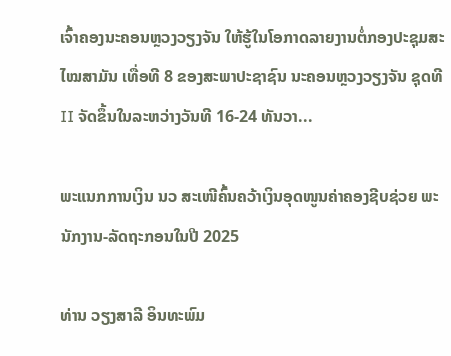ເຈົ້າຄອງນະຄອນຫຼວງວຽງຈັນ ໃຫ້ຮູ້ໃນໂອກາດລາຍງານຕໍ່ກອງປະຊຸມສະໄໝສາມັນ ເທື່ອທີ 8 ຂອງສະພາປະຊາຊົນ ນະຄອນຫຼວງວຽງຈັນ ຊຸດທີ II ຈັດຂຶ້ນໃນລະຫວ່າງວັນທີ 16-24 ທັນວາ...

ພະແນກການເງິນ ນວ ສະເໜີຄົ້ນຄວ້າເງິນອຸດໜູນຄ່າຄອງຊີບຊ່ວຍ ພະນັກງານ-ລັດຖະກອນໃນປີ 2025

ທ່ານ ວຽງສາລີ ອິນທະພົມ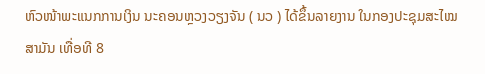ຫົວໜ້າພະແນກການເງິນ ນະຄອນຫຼວງວຽງຈັນ ( ນວ ) ໄດ້ຂຶ້ນລາຍງານ ໃນກອງປະຊຸມສະໄໝສາມັນ ເທື່ອທີ 8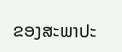ຂອງສະພາປະ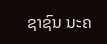ຊາຊົນ ນະຄ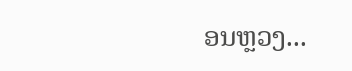ອນຫຼວງ...